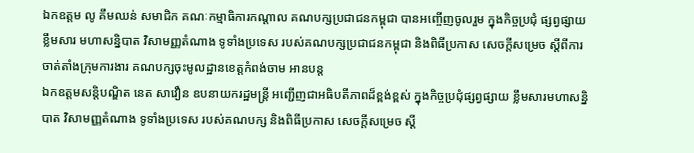ឯកឧត្តម លូ គឹមឈន់ សមាជិក គណៈកម្មាធិការកណ្តាល គណបក្សប្រជាជនកម្ពុជា បានអញ្ចើញចូលរួម ក្នុងកិច្ចប្រជុំ ផ្សព្វផ្សាយ ខ្លឹមសារ មហាសន្និបាត វិសាមញ្ញតំណាង ទូទាំងប្រទេស របស់គណបក្សប្រជាជនកម្ពុជា និងពិធីប្រកាស សេចក្តីសម្រេច ស្ដីពីការ ចាត់តាំងក្រុមការងារ គណបក្សចុះមូលដ្ឋានខេត្តកំពង់ចាម អានបន្ត
ឯកឧត្តមសន្តិបណ្ឌិត នេត សាវឿន ឧបនាយករដ្ឋមន្រ្តី អញ្ជើញជាអធិបតីភាពដ៏ខ្ពង់ខ្ពស់ ក្នុងកិច្ចប្រជុំផ្សព្វផ្សាយ ខ្លឹមសារមហាសន្និបាត វិសាមញ្ញតំណាង ទូទាំងប្រទេស របស់គណបក្ស និងពិធីប្រកាស សេចក្តីសម្រេច ស្តី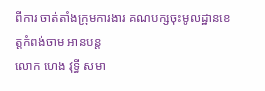ពីការ ចាត់តាំងក្រុមការងារ គណបក្សចុះមូលដ្ឋានខេត្តកំពង់ចាម អានបន្ត
លោក ហេង វុទ្ធី សមា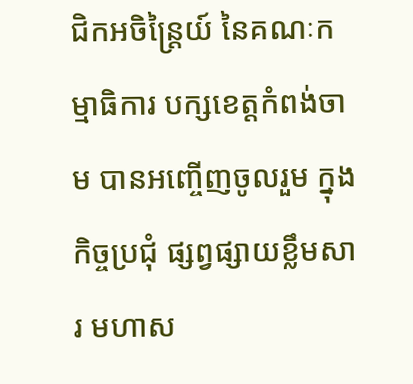ជិកអចិន្ត្រៃយ៍ នៃគណៈកម្មាធិការ បក្សខេត្តកំពង់ចាម បានអញ្ចើញចូលរួម ក្នុងកិច្ចប្រជុំ ផ្សព្វផ្សាយខ្លឹមសារ មហាស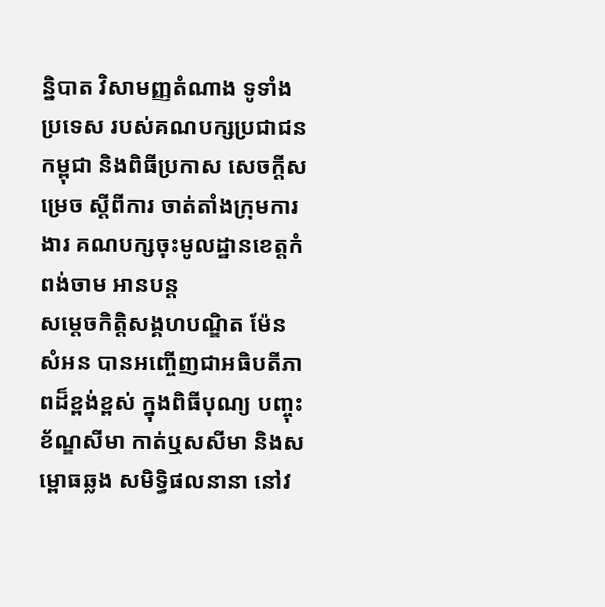ន្និបាត វិសាមញ្ញតំណាង ទូទាំងប្រទេស របស់គណបក្សប្រជាជនកម្ពុជា និងពិធីប្រកាស សេចក្តីសម្រេច ស្ដីពីការ ចាត់តាំងក្រុមការងារ គណបក្សចុះមូលដ្ឋានខេត្តកំពង់ចាម អានបន្ត
សម្ដេចកិត្តិសង្គហបណ្ឌិត ម៉ែន សំអន បានអញ្ចើញជាអធិបតីភាពដ៏ខ្ពង់ខ្ពស់ ក្នុងពិធីបុណ្យ បញ្ចុះខ័ណ្ឌសីមា កាត់ឬសសីមា និងសម្ពោធឆ្លង សមិទ្ធិផលនានា នៅវ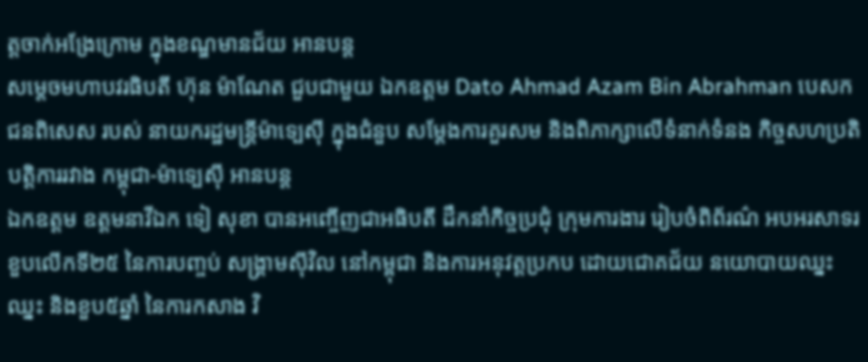ត្តចាក់អង្រែក្រោម ក្នុងខណ្ឌមានជ័យ អានបន្ត
សម្ដេចមហាបវរធិបតី ហ៊ុន ម៉ាណែត ជួបជាមួយ ឯកឧត្តម Dato Ahmad Azam Bin Abrahman បេសកជនពិសេស របស់ នាយករដ្ឋមន្រ្តីម៉ាទ្បេស៊ី ក្នុងជំនួប សម្តែងការគួរសម និងពិភាក្សាលើទំនាក់ទំនង កិច្ចសហប្រតិបត្តិការរវាង កម្ពុជា-ម៉ាទ្បេស៊ី អានបន្ត
ឯកឧត្តម ឧត្តមនាវីឯក ទៀ សុខា បានអញ្ចើញជាអធិបតី ដឹកនាំកិច្ចប្រជុំ ក្រុមការងារ រៀបចំពិព័រណ៌ អបអរសាទរ ខួបលើកទី២៥ នៃការបញ្ចប់ សង្រ្គាមស៊ីវិល នៅកម្ពុជា និងការអនុវត្តប្រកប ដោយជោគជ័យ នយោបាយឈ្នះ ឈ្នះ និងខួប៥ឆ្នាំ នៃការកសាង វិ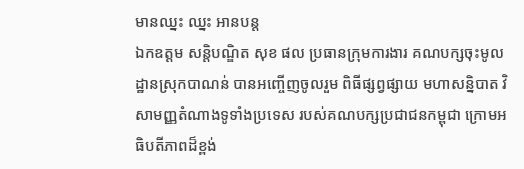មានឈ្នះ ឈ្នះ អានបន្ត
ឯកឧត្ដម សន្តិបណ្ឌិត សុខ ផល ប្រធានក្រុមការងារ គណបក្សចុះមូលដ្ឋានស្រុកបាណន់ បានអញ្ចើញចូលរួម ពិធីផ្សព្វផ្សាយ មហាសន្និបាត វិសាមញ្ញតំណាងទូទាំងប្រទេស របស់គណបក្សប្រជាជនកម្ពុជា ក្រោមអធិបតីភាពដ៏ខ្ពង់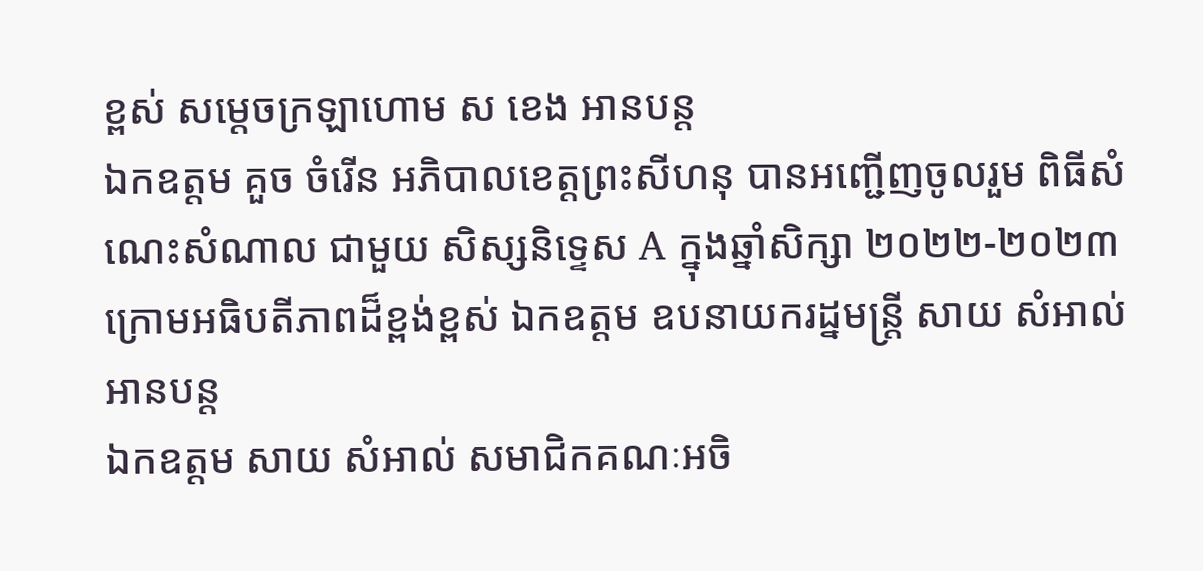ខ្ពស់ សម្តេចក្រឡាហោម ស ខេង អានបន្ត
ឯកឧត្តម គួច ចំរើន អភិបាលខេត្តព្រះសីហនុ បានអញ្ជើញចូលរួម ពិធីសំណេះសំណាល ជាមួយ សិស្សនិទ្ទេស A ក្នុងឆ្នាំសិក្សា ២០២២-២០២៣ ក្រោមអធិបតីភាពដ៏ខ្ពង់ខ្ពស់ ឯកឧត្តម ឧបនាយករដ្នមន្ត្រី សាយ សំអាល់ អានបន្ត
ឯកឧត្តម សាយ សំអាល់ សមាជិកគណៈអចិ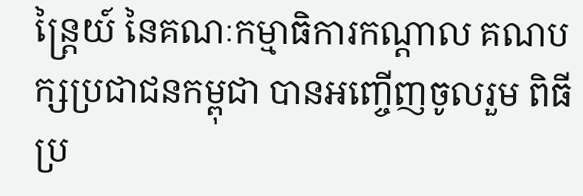ន្ត្រៃយ៍ នៃគណៈកម្មាធិការកណ្តាល គណបក្សប្រជាជនកម្ពុជា បានអញ្ចើញចូលរួម ពិធីប្រ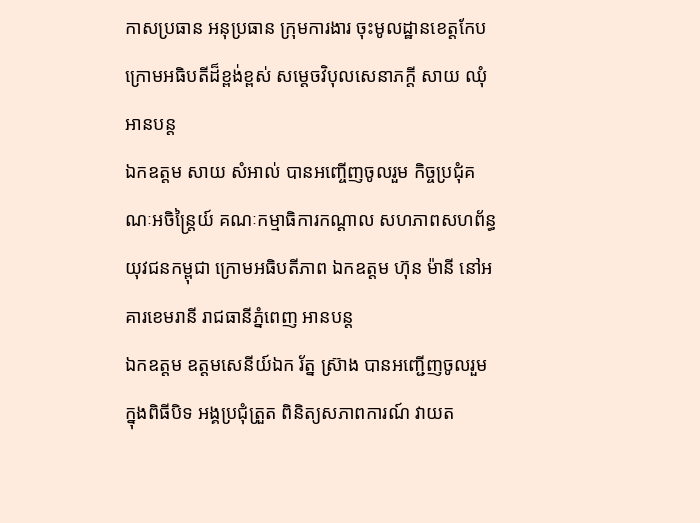កាសប្រធាន អនុប្រធាន ក្រុមការងារ ចុះមូលដ្ឋានខេត្តកែប ក្រោមអធិបតីដ៏ខ្ពង់ខ្ពស់ សម្តេចវិបុលសេនាភក្តី សាយ ឈុំ អានបន្ត
ឯកឧត្តម សាយ សំអាល់ បានអញ្ចើញចូលរួម កិច្ចប្រជុំគណៈអចិន្ត្រៃយ៍ គណៈកម្មាធិការកណ្តាល សហភាពសហព័ន្ធយុវជនកម្ពុជា ក្រោមអធិបតីភាព ឯកឧត្តម ហ៊ុន ម៉ានី នៅអគារខេមរានី រាជធានីភ្នំពេញ អានបន្ត
ឯកឧត្តម ឧត្តមសេនីយ៍ឯក រ័ត្ន ស្រ៊ាង បានអញ្ជើញចូលរួម ក្នុងពិធីបិទ អង្គប្រជុំត្រួត ពិនិត្យសភាពការណ៍ វាយត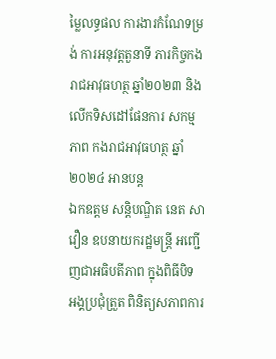ម្លៃលទ្ធផល ការងារកំណែទម្រង់ ការអនុវត្តតួនាទី ភារកិច្ចកងរាជអាវុធហត្ថ ឆ្នាំ២០២៣ និងលើកទិសដៅផែនការ សកម្មភាព កងរាជអាវុធហត្ថ ឆ្នាំ២០២៤ អានបន្ត
ឯកឧត្តម សន្តិបណ្ឌិត នេត សាវឿន ឧបនាយករដ្ឋមន្ត្រី អញ្ជើញជាអធិបតីភាព ក្នុងពិធីបិទ អង្គប្រជុំត្រួត ពិនិត្យសភាពការ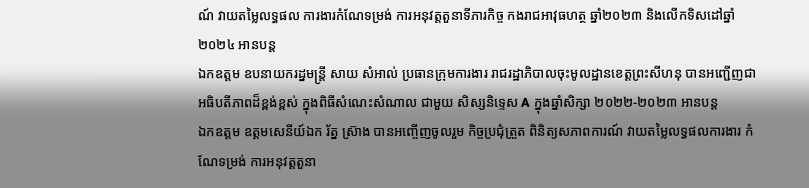ណ៍ វាយតម្លៃលទ្ធផល ការងារកំណែទម្រង់ ការអនុវត្តតួនាទីភារកិច្ច កងរាជអាវុធហត្ថ ឆ្នាំ២០២៣ និងលើកទិសដៅឆ្នាំ២០២៤ អានបន្ត
ឯកឧត្តម ឧបនាយករដ្នមន្ត្រី សាយ សំអាល់ ប្រធានក្រុមការងារ រាជរដ្ឋាភិបាលចុះមូលដ្ឋានខេត្តព្រះសីហនុ បានអញ្ជើញជាអធិបតីភាពដ៏ខ្ពង់ខ្ពស់ ក្នុងពិធីសំណេះសំណាល ជាមួយ សិស្សនិទ្ទេស A ក្នុងឆ្នាំសិក្សា ២០២២-២០២៣ អានបន្ត
ឯកឧត្តម ឧត្តមសេនីយ៍ឯក រ័ត្ន ស្រ៊ាង បានអញ្ចើញចូលរួម កិច្ចប្រជុំត្រួត ពិនិត្យសភាពការណ៍ វាយតម្លៃលទ្ធផលការងារ កំណែទម្រង់ ការអនុវត្តតួនា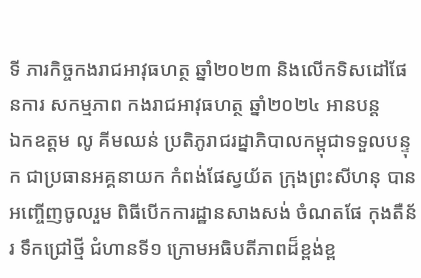ទី ភារកិច្ចកងរាជអាវុធហត្ថ ឆ្នាំ២០២៣ និងលើកទិសដៅផែនការ សកម្មភាព កងរាជអាវុធហត្ថ ឆ្នាំ២០២៤ អានបន្ត
ឯកឧត្តម លូ គីមឈន់ ប្រតិភូរាជរដ្នាភិបាលកម្ពុជាទទួលបន្ទុក ជាប្រធានអគ្គនាយក កំពង់ផែស្វយ័ត ក្រុងព្រះសីហនុ បានអញ្ចើញចូលរួម ពិធីបើកការដ្ឋានសាងសង់ ចំណតផែ កុងតឺន័រ ទឹកជ្រៅថ្មី ជំហានទី១ ក្រោមអធិបតីភាពដ៏ខ្ពង់ខ្ព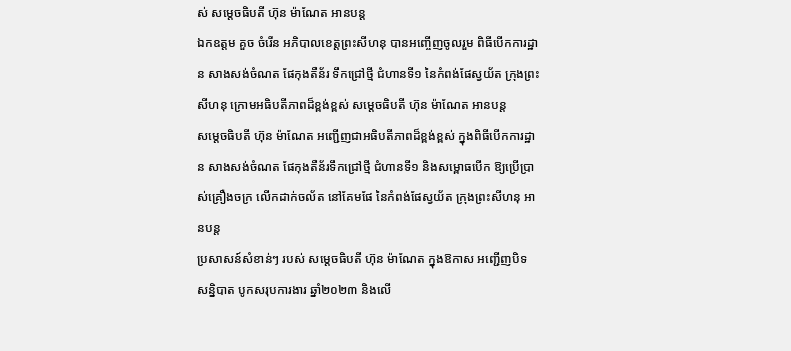ស់ សម្ដេចធិបតី ហ៊ុន ម៉ាណែត អានបន្ត
ឯកឧត្តម គួច ចំរើន អភិបាលខេត្តព្រះសីហនុ បានអញ្ចើញចូលរួម ពិធីបើកការដ្ឋាន សាងសង់ចំណត ផែកុងតឺន័រ ទឹកជ្រៅថ្មី ជំហានទី១ នៃកំពង់ផែស្វយ័ត ក្រុងព្រះសីហនុ ក្រោមអធិបតីភាពដ៏ខ្ពង់ខ្ពស់ សម្ដេចធិបតី ហ៊ុន ម៉ាណែត អានបន្ត
សម្តេចធិបតី ហ៊ុន ម៉ាណែត អញ្ជើញជាអធិបតីភាពដ៏ខ្ពង់ខ្ពស់ ក្នុងពិធីបើកការដ្ឋាន សាងសង់ចំណត ផែកុងតឺន័រទឹកជ្រៅថ្មី ជំហានទី១ និងសម្ពោធបើក ឱ្យប្រើប្រាស់គ្រឿងចក្រ លើកដាក់ចល័ត នៅគែមផែ នៃកំពង់ផែស្វយ័ត ក្រុងព្រះសីហនុ អានបន្ត
ប្រសាសន៍សំខាន់ៗ របស់ សម្តេចធិបតី ហ៊ុន ម៉ាណែត ក្នុងឱកាស អញ្ជើញបិទ សន្និបាត បូកសរុបការងារ ឆ្នាំ២០២៣ និងលើ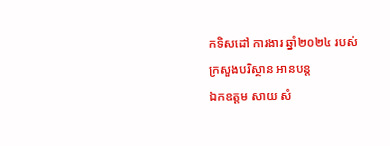កទិសដៅ ការងារ ឆ្នាំ២០២៤ របស់ក្រសួងបរិស្ថាន អានបន្ត
ឯកឧត្តម សាយ សំ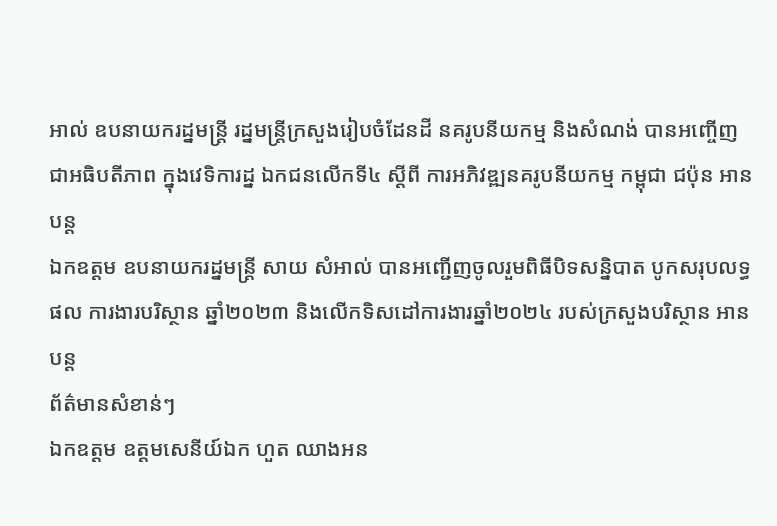អាល់ ឧបនាយករដ្នមន្ត្រី រដ្នមន្ត្រីក្រសួងរៀបចំដែនដី នគរូបនីយកម្ម និងសំណង់ បានអញ្ចើញជាអធិបតីភាព ក្នុងវេទិការដ្ន ឯកជនលើកទី៤ ស្ដីពី ការអភិវឌ្ឍនគរូបនីយកម្ម កម្ពុជា ជប៉ុន អានបន្ត
ឯកឧត្តម ឧបនាយករដ្នមន្ត្រី សាយ សំអាល់ បានអញ្ជើញចូលរួមពិធីបិទសន្និបាត បូកសរុបលទ្ធផល ការងារបរិស្ថាន ឆ្នាំ២០២៣ និងលើកទិសដៅការងារឆ្នាំ២០២៤ របស់ក្រសួងបរិស្ថាន អានបន្ត
ព័ត៌មានសំខាន់ៗ
ឯកឧត្ដម ឧត្តមសេនីយ៍ឯក ហួត ឈាងអន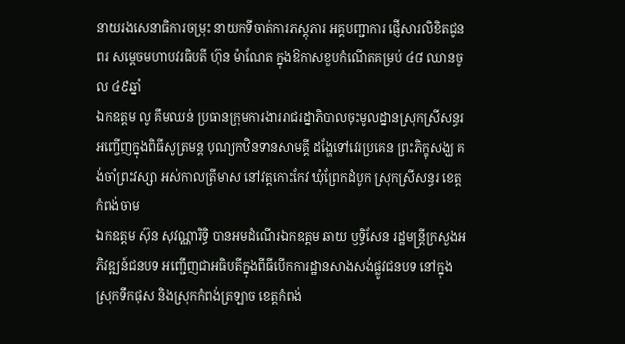នាយរងសេនាធិការចម្រុះ នាយកទីចាត់ការភស្តុភារ អគ្គបញ្ជាការ ផ្ញើសារលិខិតជូនពរ សម្តេចមហាបវរធិបតី ហ៊ុន ម៉ាណែត ក្នុងឱកាសខួបកំណើតគម្រប់ ៤៨ ឈានចូល ៤៩ឆ្នាំ
ឯកឧត្តម លូ គឹមឈន់ ប្រធានក្រុមការងាររាជរដ្នាភិបាលចុះមូលដ្នានស្រុកស្រីសន្ធរ អញ្ចើញក្នុងពិធីសូត្រមន្ត បុណ្យកឋិនទានសាមគ្គី ដង្ហែទៅវេរប្រគេន ព្រះភិក្ខុសង្ឃ គង់ចាំព្រះវស្សា អស់កាលត្រីមាស នៅវត្តកោះកែវ ឃុំព្រែកដំបូក ស្រុកស្រីសន្ធរ ខេត្តកំពង់ចាម
ឯកឧត្តម ស៊ុន សុវណ្ណារិទ្ធិ បានអមដំណើរឯកឧត្តម ឆាយ ឫទ្ធិសែន រដ្ឋមន្ដ្រីក្រសួងអភិវឌ្ឍន៍ជនបទ អញ្ជើញជាអធិបតីក្នុងពីធីបើកការដ្ឋានសាងសង់ផ្លូវជនបទ នៅក្នុងស្រុកទឹកផុស និងស្រុកកំពង់ត្រឡាច ខេត្តកំពង់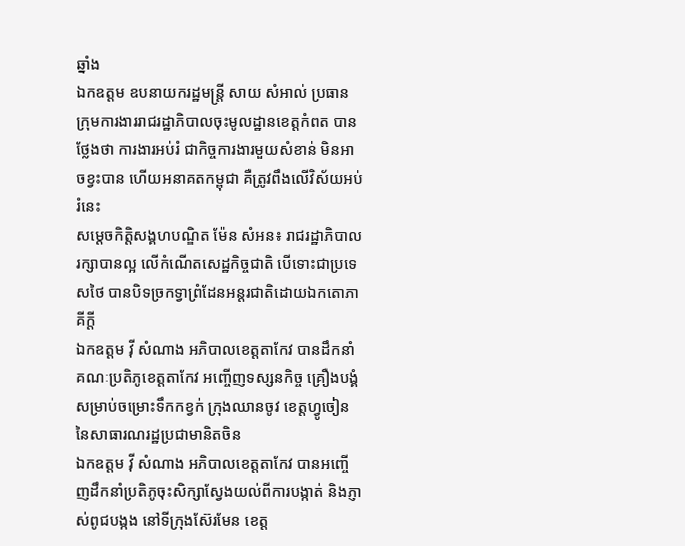ឆ្នាំង
ឯកឧត្តម ឧបនាយករដ្ឋមន្ត្រី សាយ សំអាល់ ប្រធានក្រុមការងាររាជរដ្ឋាភិបាលចុះមូលដ្ឋានខេត្តកំពត បានថ្លែងថា ការងារអប់រំ ជាកិច្ចការងារមួយសំខាន់ មិនអាចខ្វះបាន ហើយអនាគតកម្ពុជា គឺត្រូវពឹងលើវិស័យអប់រំនេះ
សម្ដេចកិត្តិសង្គហបណ្ឌិត ម៉ែន សំអន៖ រាជរដ្ឋាភិបាលរក្សាបានល្អ លើកំណើតសេដ្ឋកិច្ចជាតិ បើទោះជាប្រទេសថៃ បានបិទច្រកទ្វាព្រំដែនអន្តរជាតិដោយឯកតោភាគីក្តី
ឯកឧត្តម វ៉ី សំណាង អភិបាលខេត្តតាកែវ បានដឹកនាំគណៈប្រតិភូខេត្តតាកែវ អញ្ចើញទស្សនកិច្ច គ្រឿងបង្គំសម្រាប់ចម្រោះទឹកកខ្វក់ ក្រុងឈានចូវ ខេត្តហ្វូចៀន នៃសាធារណរដ្ឋប្រជាមានិតចិន
ឯកឧត្តម វ៉ី សំណាង អភិបាលខេត្តតាកែវ បានអញ្ចើញដឹកនាំប្រតិភូចុះសិក្សាស្វែងយល់ពីការបង្កាត់ និងភ្ញាស់ពូជបង្កង នៅទីក្រុងស៊ែរមែន ខេត្ត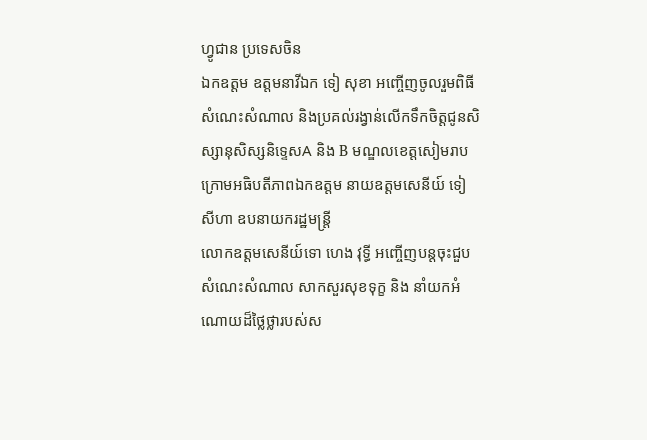ហ្វូជាន ប្រទេសចិន
ឯកឧត្តម ឧត្តមនាវីឯក ទៀ សុខា អញ្ចើញចូលរួមពិធីសំណេះសំណាល និងប្រគល់រង្វាន់លើកទឹកចិត្តជូនសិស្សានុសិស្សនិទ្ទេសA និង B មណ្ឌលខេត្តសៀមរាប ក្រោមអធិបតីភាពឯកឧត្តម នាយឧត្តមសេនីយ៍ ទៀ សីហា ឧបនាយករដ្ឋមន្ត្រី
លោកឧត្តមសេនីយ៍ទោ ហេង វុទ្ធី អញ្ចើញបន្ដចុះជួបសំណេះសំណាល សាកសួរសុខទុក្ខ និង នាំយកអំណោយដ៏ថ្លៃថ្លារបស់ស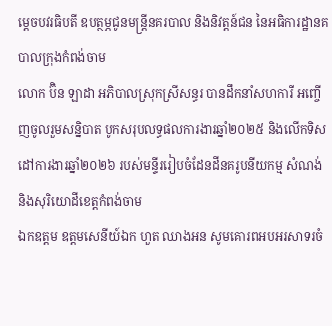ម្ដេចបវរធិបតី ឧបត្ថម្ភជូនមន្ត្រីនគរបាល និងនិវត្តន៍ជន នៃអធិការដ្ឋានគបាលក្រុងកំពង់ចាម
លោក ប៊ិន ឡាដា អភិបាលស្រុកស្រីសន្ធរ បានដឹកនាំសហការី អញ្ចើញចូលរួមសន្និបាត បូកសរុបលទ្ធផលការងារឆ្នាំ២០២៥ និងលើកទិសដៅការងារឆ្នាំ២០២៦ របស់មន្ទីររៀបចំដែនដីនគរូបនីយកម្ម សំណង់ និងសុរិយោដីខេត្តកំពង់ចាម
ឯកឧត្តម ឧត្តមសេនីយ៍ឯក ហួត ឈាងអន សូមគោរពអបអរសាទរចំ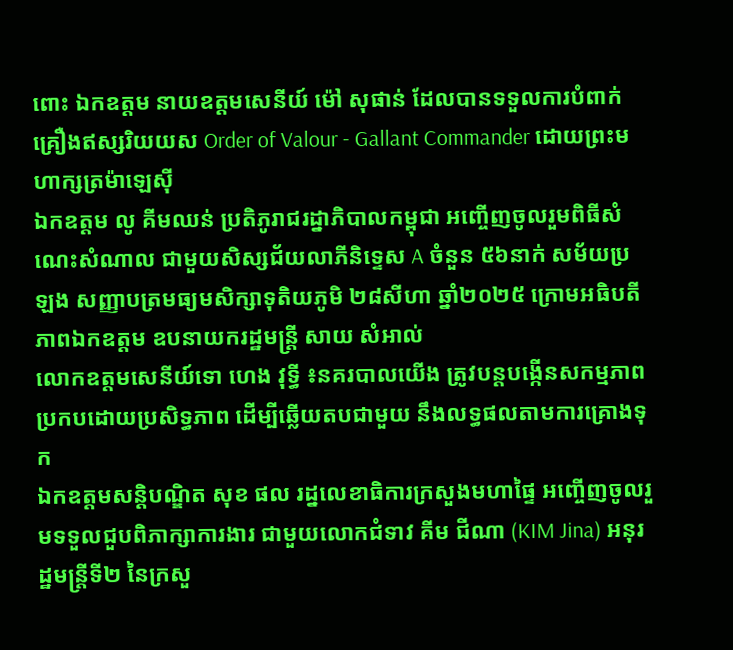ពោះ ឯកឧត្តម នាយឧត្តមសេនីយ៍ ម៉ៅ សុផាន់ ដែលបានទទួលការបំពាក់ គ្រឿងឥស្សរិយយស Order of Valour - Gallant Commander ដោយព្រះមហាក្សត្រម៉ាឡេស៊ី
ឯកឧត្តម លូ គីមឈន់ ប្រតិភូរាជរដ្នាភិបាលកម្ពុជា អញ្ចើញចូលរួមពិធីសំណេះសំណាល ជាមួយសិស្សជ័យលាភីនិទ្ទេស A ចំនួន ៥៦នាក់ សម័យប្រឡង សញ្ញាបត្រមធ្យមសិក្សាទុតិយភូមិ ២៨សីហា ឆ្នាំ២០២៥ ក្រោមអធិបតីភាពឯកឧត្តម ឧបនាយករដ្ឋមន្ត្រី សាយ សំអាល់
លោកឧត្តមសេនីយ៍ទោ ហេង វុទ្ធី ៖នគរបាលយើង ត្រូវបន្ដបង្កើនសកម្មភាព ប្រកបដោយប្រសិទ្ធភាព ដើម្បីឆ្លើយតបជាមួយ នឹងលទ្ធផលតាមការគ្រោងទុក
ឯកឧត្ដមសន្តិបណ្ឌិត សុខ ផល រដ្នលេខាធិការក្រសួងមហាផ្ទៃ អញ្ចើញចូលរួមទទួលជួបពិភាក្សាការងារ ជាមួយលោកជំទាវ គីម ជីណា (KIM Jina) អនុរដ្ឋមន្ត្រីទី២ នៃក្រសួ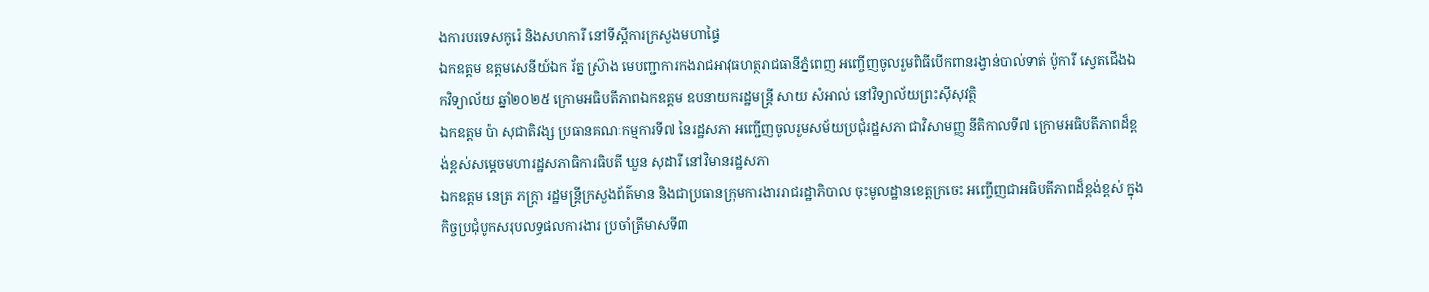ងការបរទេសកូរ៉េ និងសហការី នៅទីស្តីការក្រសួងមហាផ្ទៃ
ឯកឧត្តម ឧត្តមសេនីយ៍ឯក រ័ត្ន ស្រ៊ាង មេបញ្ជាការកងរាជអាវុធហត្ថរាជធានីភ្នំពេញ អញ្ចើញចូលរួមពិធីបើកពានរង្វាន់បាល់ទាត់ ប៉ូការី ស្វេតជើងឯកវិទ្យាល័យ ឆ្នាំ២០២៥ ក្រោមអធិបតីភាពឯកឧត្តម ឧបនាយករដ្ឋមន្ត្រី សាយ សំអាល់ នៅវិទ្យាល័យព្រះស៊ីសុវត្ថិ
ឯកឧត្តម ប៉ា សុជាតិវង្ស ប្រធានគណៈកម្មការទី៧ នៃរដ្ឋសភា អញ្ជើញចូលរួមសម័យប្រជុំរដ្ឋសភា ជាវិសាមញ្ញ នីតិកាលទី៧ ក្រោមអធិបតីភាពដ៏ខ្ពង់ខ្ពស់សម្តេចមហារដ្ឋសភាធិការធិបតី ឃួន សុដារី នៅវិមានរដ្ឋសភា
ឯកឧត្តម នេត្រ ភក្ត្រា រដ្ឋមន្ត្រីក្រសួងព័ត៌មាន និងជាប្រធានក្រុមការងាររាជរដ្ឋាភិបាល ចុះមូលដ្ឋានខេត្តក្រចេះ អញ្ចើញជាអធិបតីភាពដ៏ខ្ពង់ខ្ពស់ ក្នុងកិច្ចប្រជុំបូកសរុបលទ្ធផលការងារ ប្រចាំត្រីមាសទី៣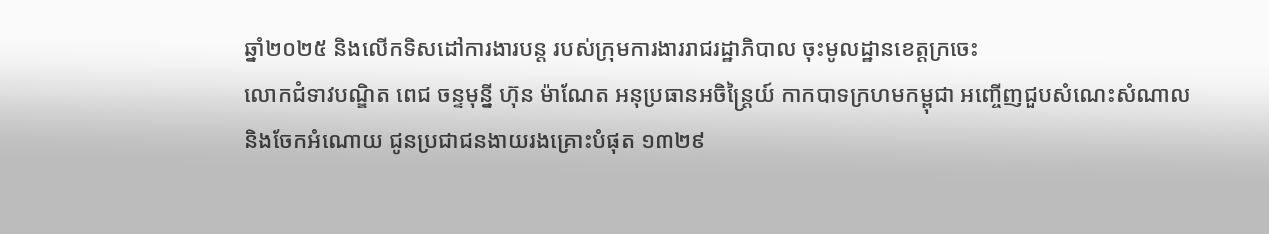ឆ្នាំ២០២៥ និងលើកទិសដៅការងារបន្ត របស់ក្រុមការងាររាជរដ្ឋាភិបាល ចុះមូលដ្ឋានខេត្តក្រចេះ
លោកជំទាវបណ្ឌិត ពេជ ចន្ទមុន្នី ហ៊ុន ម៉ាណែត អនុប្រធានអចិន្ត្រៃយ៍ កាកបាទក្រហមកម្ពុជា អញ្ចើញជួបសំណេះសំណាល និងចែកអំណោយ ជូនប្រជាជនងាយរងគ្រោះបំផុត ១៣២៩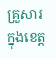គ្រួសារ ក្នុងខេត្ត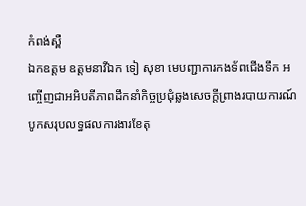កំពង់ស្ពឺ
ឯកឧត្តម ឧត្តមនាវីឯក ទៀ សុខា មេបញ្ជាការកងទ័ពជើងទឹក អញ្ចើញជាអអិបតីភាពដឹកនាំកិច្ចប្រជុំឆ្លងសេចក្តីព្រាងរបាយការណ៍បូកសរុបលទ្ធផលការងារខែតុ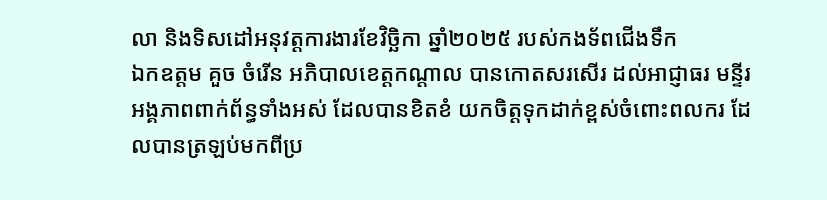លា និងទិសដៅអនុវត្តការងារខែវិច្ឆិកា ឆ្នាំ២០២៥ របស់កងទ័ពជើងទឹក
ឯកឧត្តម គួច ចំរើន អភិបាលខេត្តកណ្ដាល បានកោតសរសើរ ដល់អាជ្ញាធរ មន្ទីរអង្គភាពពាក់ព័ន្ធទាំងអស់ ដែលបានខិតខំ យកចិត្តទុកដាក់ខ្ពស់ចំពោះពលករ ដែលបានត្រឡប់មកពីប្រ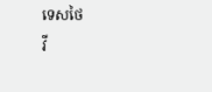ទេសថៃ
វី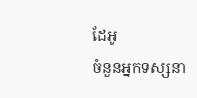ដែអូ
ចំនួនអ្នកទស្សនា